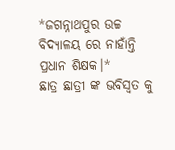*ଜଗନ୍ନାଥପୁର ଉଚ୍ଚ ବିଦ୍ୟାଳୟ ରେ ନାହାଁନ୍ତି ପ୍ରଧାନ ଶିକ୍ଷକ।*
ଛାତ୍ର ଛାତ୍ରୀ ଙ୍କ ଭବିସ୍ଵତ କୁ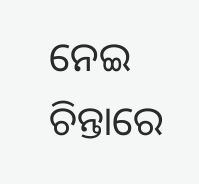ନେଇ ଚିନ୍ତାରେ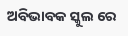ଅବିଭାବକ ସ୍କୁଲ ରେ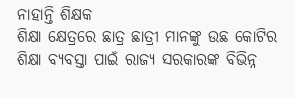ନାହାନ୍ତି ଶିକ୍ଷକ
ଶିକ୍ଷା କ୍ଷେତ୍ରରେ ଛାତ୍ର ଛାତ୍ରୀ ମାନଙ୍କୁ ଉଛ କୋଟିର ଶିକ୍ଷା ବ୍ୟବସ୍ତା ପାଇଁ ରାଜ୍ୟ ସରକାରଙ୍କ ବିଭିନ୍ନ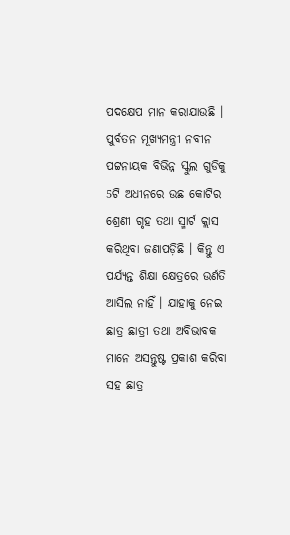ପଦକ୍ଷେପ ମାନ କରାଯାଉଛି । ପୁର୍ବତନ ମୂଖ୍ୟମନ୍ତ୍ରୀ ନବୀନ ପଟ୍ଟନାୟକ ବିଭିନ୍ନ ସ୍କୁଲ ଗୁଡିକୁ 5ଟି ଅଧୀନରେ ଉଛ କୋଟିର ଶ୍ରେଣୀ ଗୃହ ତଥା ସ୍ମାର୍ଟ କ୍ଲାସ କରିଥିବା ଜଣାପଡ଼ିଛି । କିନ୍ତୁ ଏ ପର୍ଯ୍ୟନ୍ତ ଶିକ୍ଷା କ୍ଷେତ୍ରରେ ଉର୍ଣତି ଆସିଲ ନାହିଁ । ଯାହାକୁ ନେଇ ଛାତ୍ର ଛାତ୍ରୀ ତଥା ଅବିଭାବକ ମାନେ ଅସନ୍ତୁଷ୍ଟ ପ୍ରକାଶ କରିବା ସହ ଛାତ୍ର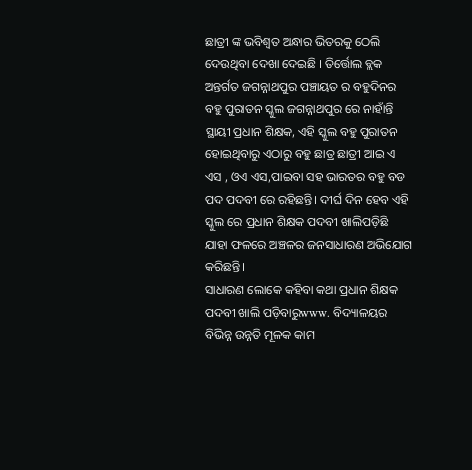ଛାତ୍ରୀ ଙ୍କ ଭବିଶ୍ୱତ ଅନ୍ଧାର ଭିତରକୁ ଠେଲି ଦେଉଥିବା ଦେଖା ଦେଇଛି । ତିର୍ତ୍ତୋଲ ବ୍ଲକ ଅନ୍ତର୍ଗତ ଜଗନ୍ନାଥପୁର ପଞ୍ଚାୟତ ର ବହୁଦିନର ବହୁ ପୁରାତନ ସ୍କୁଲ ଜଗନ୍ନାଥପୁର ରେ ନାହାଁନ୍ତି ସ୍ଥାୟୀ ପ୍ରଧାନ ଶିକ୍ଷକ, ଏହି ସ୍କୁଲ ବହୁ ପୁରାତନ ହୋଇଥିବାରୁ ଏଠାରୁ ବହୁ ଛାତ୍ର ଛାତ୍ରୀ ଆଇ ଏ ଏସ , ଓଏ ଏସ,ପାଇବା ସହ ଭାରତର ବହୁ ବଡ ପଦ ପଦବୀ ରେ ରହିଛନ୍ତି। ଦୀର୍ଘ ଦିନ ହେବ ଏହି ସ୍କୁଲ ରେ ପ୍ରଧାନ ଶିକ୍ଷକ ପଦବୀ ଖାଲିପଡ଼ିଛି ଯାହା ଫଳରେ ଅଞ୍ଚଳର ଜନସାଧାରଣ ଅଭିଯୋଗ କରିଛନ୍ତି।
ସାଧାରଣ ଲୋକେ କହିବା କଥା ପ୍ରଧାନ ଶିକ୍ଷକ ପଦବୀ ଖାଲି ପଡ଼ିବାରୁwww. ବିଦ୍ୟାଳୟର ବିଭିନ୍ନ ଉନ୍ନତି ମୂଳକ କାମ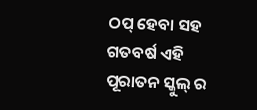ଠପ୍ ହେବା ସହ ଗତବର୍ଷ ଏହି ପୂରାତନ ସ୍କୁଲ୍ ର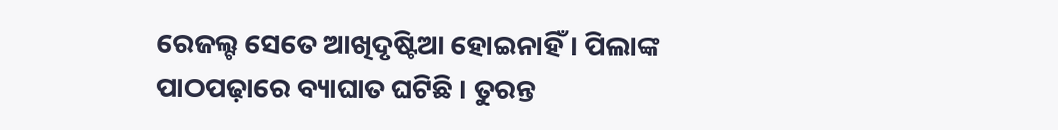ରେଜଲ୍ଟ ସେତେ ଆଖିଦୃଷ୍ଟିଆ ହୋଇନାହିଁ। ପିଲାଙ୍କ ପାଠପଢ଼ାରେ ବ୍ୟାଘାତ ଘଟିଛି । ତୁରନ୍ତ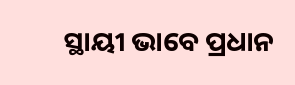ସ୍ଥାୟୀ ଭାବେ ପ୍ରଧାନ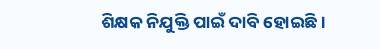ଶିକ୍ଷକ ନିଯୁକ୍ତି ପାଇଁ ଦାବି ହୋଇଛି।